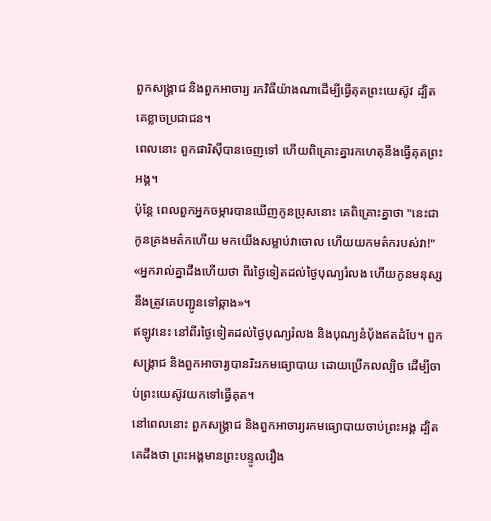ពួកសង្គ្រាជ និងពួកអាចារ្យ រកវិធីយ៉ាងណាដើម្បីធ្វើគុតព្រះយេស៊ូវ ដ្បិតគេខ្លាចប្រជាជន។
ពេលនោះ ពួកផារិស៊ីបានចេញទៅ ហើយពិគ្រោះគ្នារកហេតុនឹងធ្វើគុតព្រះអង្គ។
ប៉ុន្តែ ពេលពួកអ្នកចម្ការបានឃើញកូនប្រុសនោះ គេពិគ្រោះគ្នាថា "នេះជាកូនគ្រងមត៌កហើយ មកយើងសម្លាប់វាចោល ហើយយកមត៌ករបស់វា!"
«អ្នករាល់គ្នាដឹងហើយថា ពីរថ្ងៃទៀតដល់ថ្ងៃបុណ្យរំលង ហើយកូនមនុស្សនឹងត្រូវគេបញ្ជូនទៅឆ្កាង»។
ឥឡូវនេះ នៅពីរថ្ងៃទៀតដល់ថ្ងៃបុណ្យរំលង និងបុណ្យនំបុ័ងឥតដំបែ។ ពួកសង្គ្រាជ និងពួកអាចារ្យបានរិះរកមធ្យោបាយ ដោយប្រើកលល្បិច ដើម្បីចាប់ព្រះយេស៊ូវយកទៅធ្វើគុត។
នៅពេលនោះ ពួកសង្គ្រាជ និងពួកអាចារ្យរកមធ្យោបាយចាប់ព្រះអង្គ ដ្បិតគេដឹងថា ព្រះអង្គមានព្រះបន្ទូលរឿង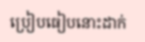ប្រៀបធៀបនោះដាក់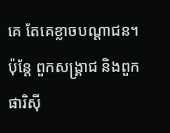គេ តែគេខ្លាចបណ្តាជន។
ប៉ុន្តែ ពួកសង្គ្រាជ និងពួកផារិស៊ី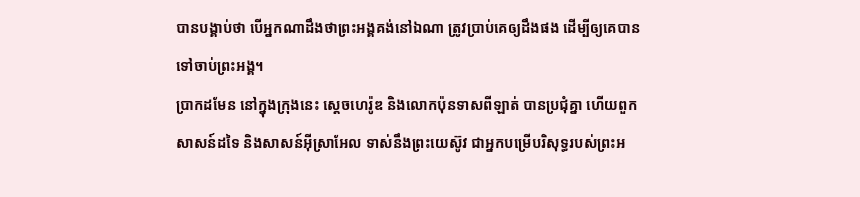បានបង្គាប់ថា បើអ្នកណាដឹងថាព្រះអង្គគង់នៅឯណា ត្រូវប្រាប់គេឲ្យដឹងផង ដើម្បីឲ្យគេបានទៅចាប់ព្រះអង្គ។
ប្រាកដមែន នៅក្នុងក្រុងនេះ ស្តេចហេរ៉ូឌ និងលោកប៉ុនទាសពីឡាត់ បានប្រជុំគ្នា ហើយពួកសាសន៍ដទៃ និងសាសន៍អ៊ីស្រាអែល ទាស់នឹងព្រះយេស៊ូវ ជាអ្នកបម្រើបរិសុទ្ធរបស់ព្រះអ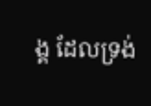ង្គ ដែលទ្រង់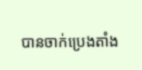បានចាក់ប្រេងតាំង